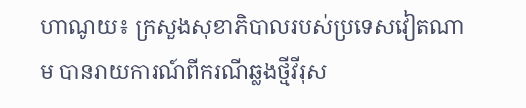ហាណូយ៖ ក្រសួងសុខាភិបាលរបស់ប្រទេសវៀតណាម បានរាយការណ៍ពីករណីឆ្លងថ្មីវីរុស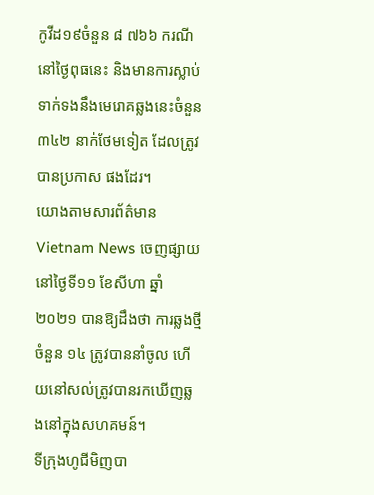កូវីដ១៩ចំនួន ៨ ៧៦៦ ករណី នៅថ្ងៃពុធនេះ និងមានការស្លាប់ទាក់ទងនឹងមេរោគឆ្លងនេះចំនួន ៣៤២ នាក់ថែមទៀត ដែលត្រូវបានប្រកាស ផងដែរ។
យោងតាមសារព័ត៌មាន Vietnam News ចេញផ្សាយនៅថ្ងៃទី១១ ខែសីហា ឆ្នាំ២០២១ បានឱ្យដឹងថា ការឆ្លងថ្មីចំនួន ១៤ ត្រូវបាននាំចូល ហើយនៅសល់ត្រូវបានរកឃើញឆ្លងនៅក្នុងសហគមន៍។
ទីក្រុងហូជីមិញបា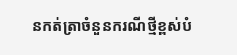នកត់ត្រាចំនួនករណីថ្មីខ្ពស់បំ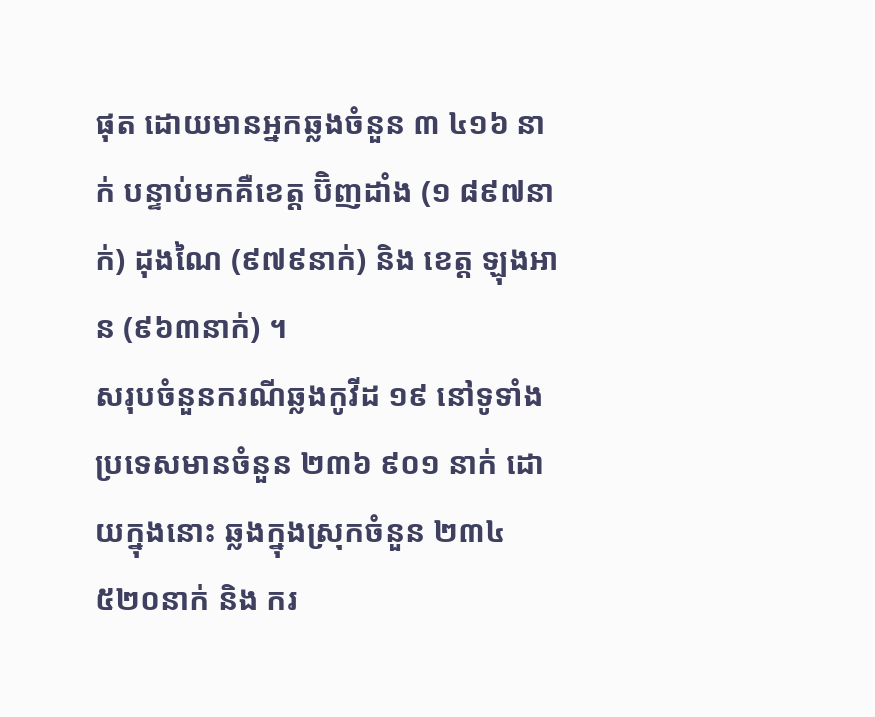ផុត ដោយមានអ្នកឆ្លងចំនួន ៣ ៤១៦ នាក់ បន្ទាប់មកគឺខេត្ត ប៊ិញដាំង (១ ៨៩៧នាក់) ដុងណៃ (៩៧៩នាក់) និង ខេត្ត ឡុងអាន (៩៦៣នាក់) ។
សរុបចំនួនករណីឆ្លងកូវីដ ១៩ នៅទូទាំងប្រទេសមានចំនួន ២៣៦ ៩០១ នាក់ ដោយក្នុងនោះ ឆ្លងក្នុងស្រុកចំនួន ២៣៤ ៥២០នាក់ និង ករ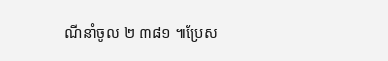ណីនាំចូល ២ ៣៨១ ៕ប្រែស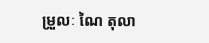ម្រួលៈ ណៃ តុលា